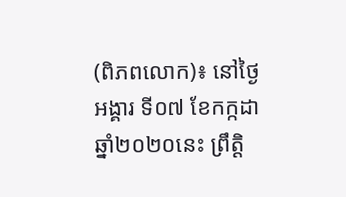(ពិភពលោក)៖ នៅថ្ងៃអង្គារ ទី០៧ ខែកក្កដា ឆ្នាំ២០២០នេះ ព្រឹត្តិ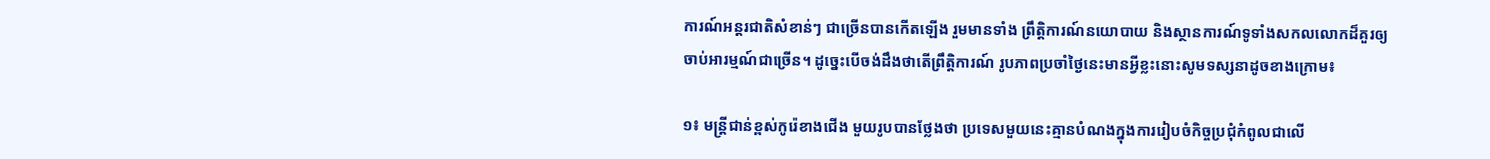ការណ៍អន្តរជាតិសំខាន់ៗ ជាច្រើនបានកើតឡើង រួមមានទាំង ព្រឹត្តិការណ៍នយោបាយ និងស្ថានការណ៍ទូទាំងសកលលោកដ៏គួរឲ្យចាប់អារម្មណ៍ជាច្រើន។ ដូច្នេះបើចង់ដឹងថាតើព្រឹត្តិការណ៍ រូបភាពប្រចាំថ្ងៃនេះមានអ្វីខ្លះនោះសូមទស្សនាដូចខាងក្រោម៖

១៖ មន្ត្រីជាន់ខ្ពស់កូរ៉េខាងជើង មួយរូបបានថ្លែងថា ប្រទេសមួយនេះគ្មានបំណងក្នុងការរៀបចំកិច្ចប្រជុំកំពូលជាលើ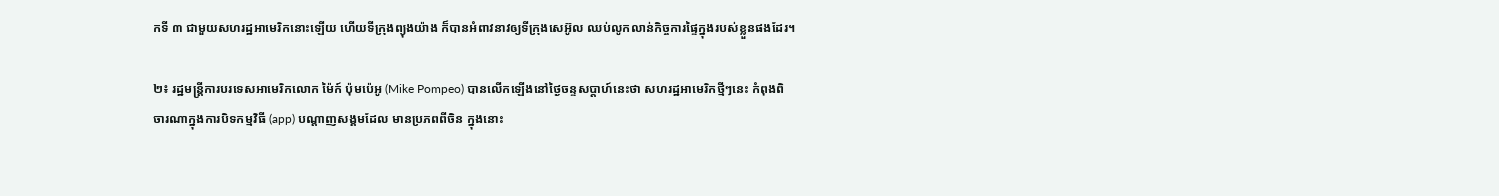កទី ៣ ជាមួយសហរដ្ឋអាមេរិកនោះឡើយ ហើយទីក្រុងព្យុងយ៉ាង ក៏បានអំពាវនាវឲ្យទីក្រុងសេអ៊ូល ឈប់លូកលាន់កិច្ចការផ្ទៃក្នុងរបស់ខ្លួនផងដែរ។

២៖ រដ្ឋមន្ត្រីការបរទេសអាមេរិកលោក ម៉ៃក៍ ប៉ុមប៉េអូ (Mike Pompeo) បានលើកឡើងនៅថ្ងៃចន្ទសប្តាហ៍នេះថា សហរដ្ឋអាមេរិកថ្មីៗនេះ កំពុងពិចារណាក្នុងការបិទកម្មវិធី (app) បណ្តាញសង្គមដែល មានប្រភពពីចិន ក្នុងនោះ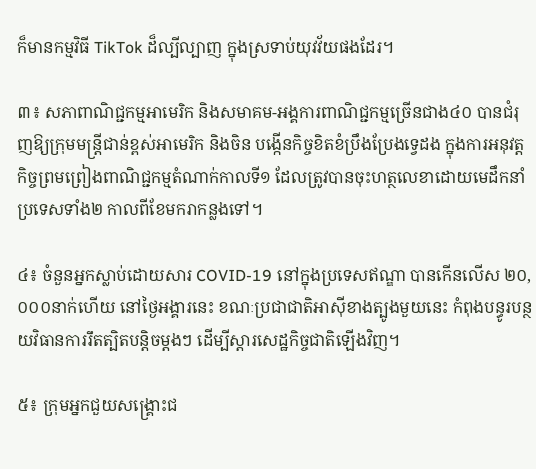ក៏មានកម្មវិធី TikTok ដ៏ល្បីល្បាញ ក្នុងស្រទាប់យុវវ័យផងដែរ។

៣៖ សភាពាណិជ្ជកម្មអាមេរិក និងសមាគម-អង្គការពាណិជ្ជកម្មច្រើនជាង៤០ បានជំរុញឱ្យក្រុមមន្ត្រីជាន់ខ្ពស់អាមេរិក និងចិន បង្កើនកិច្ចខិតខំប្រឹងប្រែងទ្វេដង ក្នុងការអនុវត្តកិច្ចព្រមព្រៀងពាណិជ្ជកម្មតំណាក់កាលទី១ ដែលត្រូវបានចុះហត្ថលេខាដោយមេដឹកនាំប្រទេសទាំង២ កាលពីខែមករាកន្លងទៅ។

៤៖ ចំនួនអ្នកស្លាប់ដោយសារ COVID-19 នៅក្នុងប្រទេសឥណ្ឌា បានកើនលើស ២០,០០០នាក់ហើយ នៅថ្ងៃអង្គារនេះ ខណៈប្រជាជាតិអាស៊ីខាងត្បូងមួយនេះ កំពុងបន្ធូរបន្ថយវិធានការរឹតត្បិតបន្តិចម្ដងៗ ដើម្បីស្ដារសេដ្ឋកិច្ចជាតិឡើងវិញ។

៥៖ ក្រុមអ្នកជួយសង្រ្គោះជ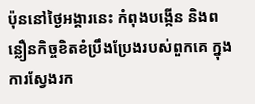ប៉ុននៅថ្ងៃអង្គារនេះ កំពុងបង្កើន និងពន្លឿនកិច្ចខិតខំប្រឹងប្រែងរបស់ពួកគេ ក្នុងការស្វែងរក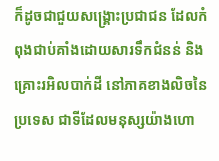ក៏ដូចជាជួយសង្រ្គោះប្រជាជន ដែលកំពុងជាប់គាំងដោយសារទឹកជំនន់ និងគ្រោះរអិលបាក់ដី នៅភាគខាងលិចនៃប្រទេស ជាទីដែលមនុស្សយ៉ាងហោ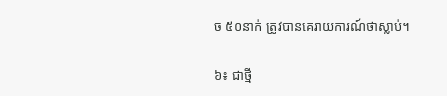ច ៥០នាក់ ត្រូវបានគេរាយការណ៍ថាស្លាប់។

៦៖ ជាថ្មី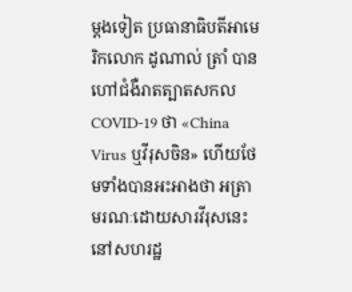ម្តងទៀត ប្រធានាធិបតីអាមេរិកលោក ដូណាល់ ត្រាំ បានហៅជំងឺរាតត្បាតសកល COVID-19 ថា «China Virus ឬវីរុសចិន» ហើយថែមទាំងបានអះអាងថា អត្រាមរណៈដោយសារវីរុសនេះ នៅសហរដ្ឋ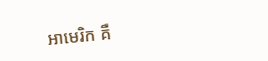អាមេរិក គឺ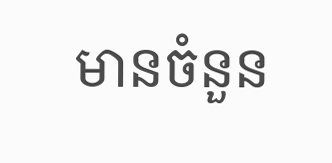មានចំនួន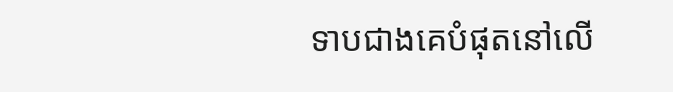ទាបជាងគេបំផុតនៅលើ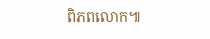ពិភពលោក៕